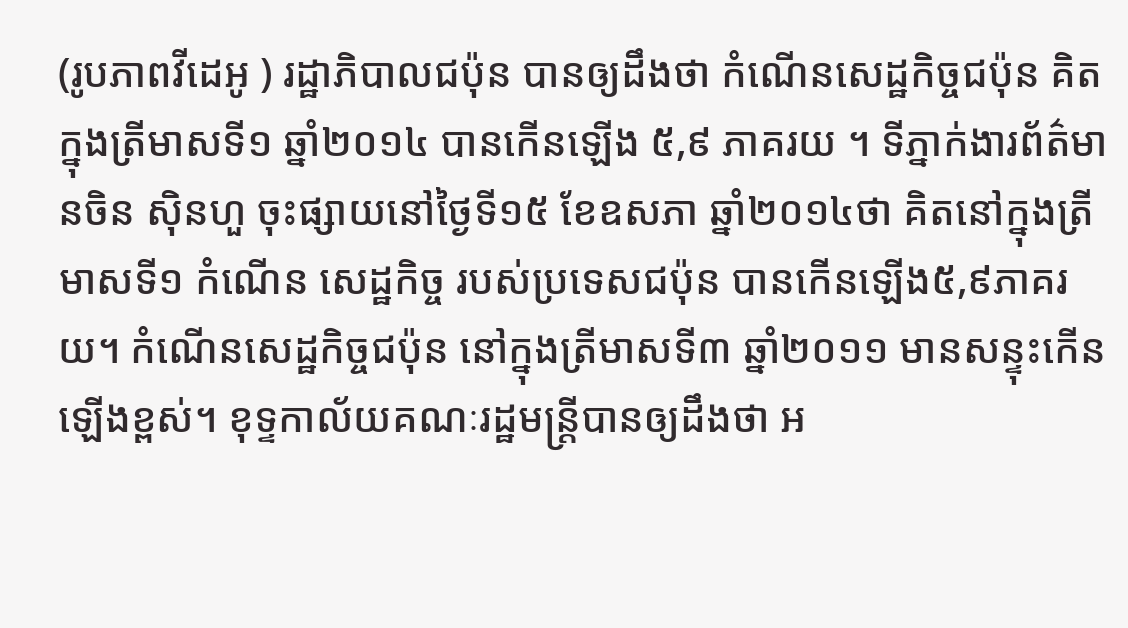(រូបភាពវីដេអូ ) រដ្ឋាភិបាលជប៉ុន បានឲ្យដឹងថា កំណើនសេដ្ឋកិច្ចជប៉ុន គិតក្នុងត្រីមាសទី១ ឆ្នាំ២០១៤ បានកើនឡើង ៥,៩ ភាគរយ ។ ទីភ្នាក់ងារព័ត៌មានចិន ស៊ិនហួ ចុះផ្សាយនៅថ្ងៃទី១៥ ខែឧសភា ឆ្នាំ២០១៤ថា គិតនៅក្នុងត្រីមាសទី១ កំណើន សេដ្ឋកិច្ច របស់ប្រទេសជប៉ុន បានកើនឡើង៥,៩ភាគរយ។ កំណើនសេដ្ឋកិច្ចជប៉ុន នៅក្នុងត្រីមាសទី៣ ឆ្នាំ២០១១ មានសន្ទុះកើនឡើងខ្ពស់។ ខុទ្ទកាល័យគណៈរដ្ឋមន្ត្រីបានឲ្យដឹងថា អ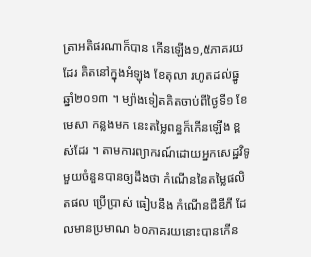ត្រាអតិផរណាក៏បាន កើនឡើង១,៥ភាគរយដែរ គិតនៅក្នុងអំឡុង ខែតុលា រហូតដល់ធ្នូ ឆ្នាំ២០១៣ ។ ម្យ៉ាងទៀតគិតចាប់ពីថ្ងៃទី១ ខែមេសា កន្លងមក នេះតម្លៃពន្ធក៏កើនឡើង ខ្ពស់ដែរ ។ តាមការព្យាករណ៍ដោយអ្នកសេដ្ឋវិទូ មួយចំនួនបានឲ្យដឹងថា កំណើននៃតម្លៃផលិតផល ប្រើប្រាស់ ធៀបនឹង កំណើនជីឌីភី ដែលមានប្រមាណ ៦០ភាគរយនោះបានកើន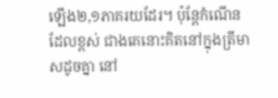ឡើង២,១ភាគរយដែរ។ ប៉ុន្តែកំណើនដែលខ្ពស់ ជាងគេនោះគិតនៅក្នុងត្រីមាសដូចគ្នា នៅ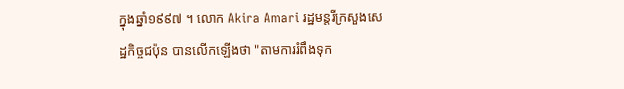ក្នុងឆ្នាំ១៩៩៧ ។ លោក Akira Amari រដ្ឋមន្តរីក្រសួងសេដ្ឋកិច្ចជប៉ុន បានលើកឡើងថា "តាមការរំពឹងទុក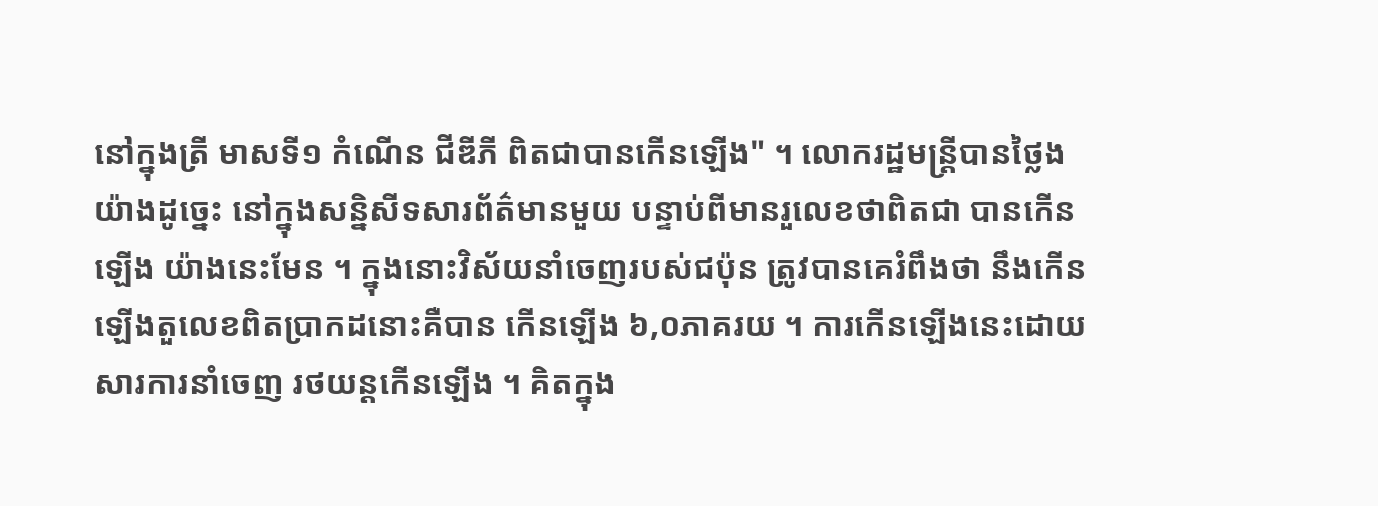នៅក្នុងត្រី មាសទី១ កំណើន ជីឌីភី ពិតជាបានកើនឡើង" ។ លោករដ្ឋមន្ត្រីបានថ្លៃងយ៉ាងដូច្នេះ នៅក្នុងសន្និសីទសារព័ត៌មានមួយ បន្ទាប់ពីមានរួលេខថាពិតជា បានកើនឡើង យ៉ាងនេះមែន ។ ក្នុងនោះវិស័យនាំចេញរបស់ជប៉ុន ត្រូវបានគេរំពឹងថា នឹងកើនឡើងតួលេខពិតប្រាកដនោះគឺបាន កើនឡើង ៦,០ភាគរយ ។ ការកើនឡើងនេះដោយសារការនាំចេញ រថយន្តកើនឡើង ។ គិតក្នុង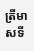ត្រីមាសទី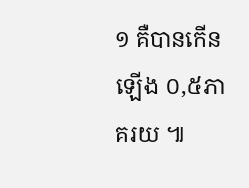១ គឺបានកើនឡើង ០,៥ភាគរយ ៕